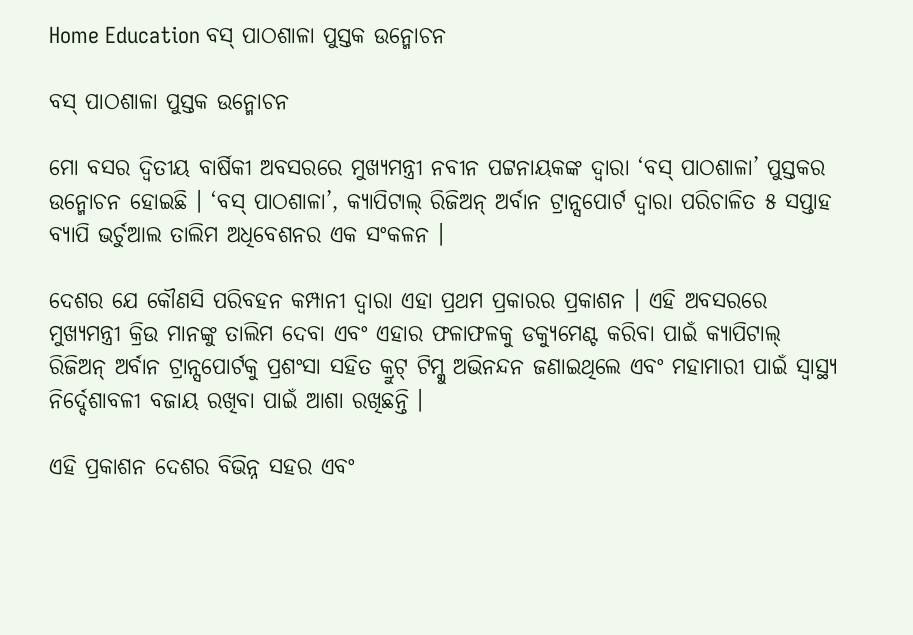Home Education ବସ୍ ପାଠଶାଳା ପୁସ୍ତକ ଉନ୍ମୋଚନ

ବସ୍ ପାଠଶାଳା ପୁସ୍ତକ ଉନ୍ମୋଚନ

ମୋ ବସର ଦ୍ୱିତୀୟ ବାର୍ଷିକୀ ଅବସରରେ ମୁଖ୍ୟମନ୍ତ୍ରୀ ନବୀନ ପଟ୍ଟନାୟକଙ୍କ ଦ୍ୱାରା ‘ବସ୍ ପାଠଶାଳା’ ପୁସ୍ତକର ଉନ୍ମୋଚନ ହୋଇଛି । ‘ବସ୍ ପାଠଶାଳା’, କ୍ୟାପିଟାଲ୍ ରିଜିଅନ୍ ଅର୍ବାନ ଟ୍ରାନ୍ସପୋର୍ଟ ଦ୍ୱାରା ପରିଚାଳିତ ୫ ସପ୍ତାହ ବ୍ୟାପି ଭର୍ଚୁଆଲ ତାଲିମ ଅଧିବେଶନର ଏକ ସଂକଳନ ।

ଦେଶର ଯେ କୌଣସି ପରିବହନ କମ୍ପାନୀ ଦ୍ୱାରା ଏହା ପ୍ରଥମ ପ୍ରକାରର ପ୍ରକାଶନ । ଏହି ଅବସରରେ ମୁଖ୍ୟମନ୍ତ୍ରୀ କ୍ରିଉ ମାନଙ୍କୁ ତାଲିମ ଦେବା ଏବଂ ଏହାର ଫଳାଫଳକୁ ଡକ୍ୟୁମେଣ୍ଟ କରିବା ପାଇଁ କ୍ୟାପିଟାଲ୍ ରିଜିଅନ୍ ଅର୍ବାନ ଟ୍ରାନ୍ସପୋର୍ଟକୁ ପ୍ରଶଂସା ସହିତ କ୍ରୁଟ୍ ଟିମ୍କୁ ଅଭିନନ୍ଦନ ଜଣାଇଥିଲେ ଏବଂ ମହାମାରୀ ପାଇଁ ସ୍ୱାସ୍ଥ୍ୟ ନିର୍ଦ୍ଦେଶାବଳୀ ବଜାୟ ରଖିବା ପାଇଁ ଆଶା ରଖିଛନ୍ତି ।

ଏହି ପ୍ରକାଶନ ଦେଶର ବିଭିନ୍ନ ସହର ଏବଂ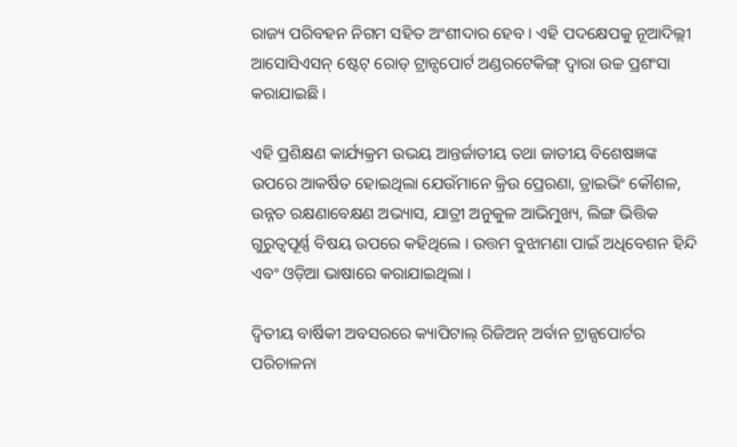ରାଜ୍ୟ ପରିବହନ ନିଗମ ସହିତ ଅଂଶୀଦାର ହେବ । ଏହି ପଦକ୍ଷେପକୁ ନୂଆଦିଲ୍ଲୀ ଆସୋସିଏସନ୍ ଷ୍ଟେଟ୍ ରୋଡ୍ ଟ୍ରାନ୍ସପୋର୍ଟ ଅଣ୍ଡରଟେକିଙ୍ଗ୍ ଦ୍ୱାରା ଉଚ୍ଚ ପ୍ରଶଂସା କରାଯାଇଛି ।

ଏହି ପ୍ରଶିକ୍ଷଣ କାର୍ଯ୍ୟକ୍ରମ ଉଭୟ ଆନ୍ତର୍ଜାତୀୟ ତଥା ଜାତୀୟ ବିଶେଷଜ୍ଞଙ୍କ ଉପରେ ଆକର୍ଷିତ ହୋଇଥିଲା ଯେଉଁମାନେ କ୍ରିଉ ପ୍ରେରଣା, ଡ୍ରାଇଭିଂ କୌଶଳ, ଉନ୍ନତ ରକ୍ଷଣାବେକ୍ଷଣ ଅଭ୍ୟାସ, ଯାତ୍ରୀ ଅନୁକୁଳ ଆଭିମୁଖ୍ୟ, ଲିଙ୍ଗ ଭିତ୍ତିକ ଗୁରୁତ୍ୱପୂର୍ଣ୍ଣ ବିଷୟ ଉପରେ କହିଥିଲେ । ଉତ୍ତମ ବୁଝାମଣା ପାଇଁ ଅଧିବେଶନ ହିନ୍ଦି ଏବଂ ଓଡ଼ିଆ ଭାଷାରେ କରାଯାଇଥିଲା ।

ଦ୍ୱିତୀୟ ବାର୍ଷିକୀ ଅବସରରେ କ୍ୟାପିଟାଲ୍ ରିଜିଅନ୍ ଅର୍ବାନ ଟ୍ରାନ୍ସପୋର୍ଟର ପରିଚାଳନା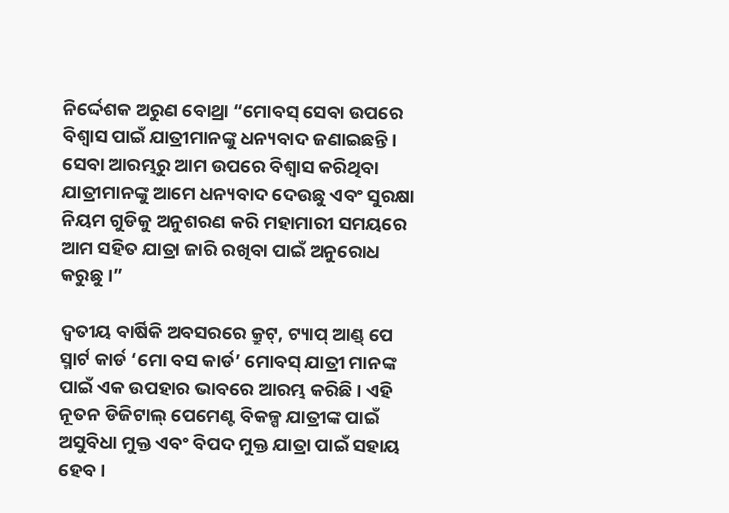ନିର୍ଦ୍ଦେଶକ ଅରୁଣ ବୋଥ୍ରା “ମୋବସ୍ ସେବା ଉପରେ ବିଶ୍ୱାସ ପାଇଁ ଯାତ୍ରୀମାନଙ୍କୁ ଧନ୍ୟବାଦ ଜଣାଇଛନ୍ତି । ସେବା ଆରମ୍ଭରୁ ଆମ ଉପରେ ବିଶ୍ୱାସ କରିଥିବା ଯାତ୍ରୀମାନଙ୍କୁ ଆମେ ଧନ୍ୟବାଦ ଦେଉଛୁ ଏବଂ ସୁରକ୍ଷା ନିୟମ ଗୁଡିକୁ ଅନୁଶରଣ କରି ମହାମାରୀ ସମୟରେ ଆମ ସହିତ ଯାତ୍ରା ଜାରି ରଖିବା ପାଇଁ ଅନୁରୋଧ କରୁଛୁ ।”

ଦ୍ୱତୀୟ ବାର୍ଷିକି ଅବସରରେ କ୍ରୁଟ୍, ଟ୍ୟାପ୍ ଆଣ୍ଡ୍ ପେ ସ୍ମାର୍ଟ କାର୍ଡ ‘ମୋ ବସ କାର୍ଡ’ ମୋବସ୍ ଯାତ୍ରୀ ମାନଙ୍କ ପାଇଁ ଏକ ଉପହାର ଭାବରେ ଆରମ୍ଭ କରିଛି । ଏହି ନୂତନ ଡିଜିଟାଲ୍ ପେମେଣ୍ଟ ବିକଳ୍ପ ଯାତ୍ରୀଙ୍କ ପାଇଁ ଅସୁବିଧା ମୁକ୍ତ ଏବଂ ବିପଦ ମୁକ୍ତ ଯାତ୍ରା ପାଇଁ ସହାୟ ହେବ ।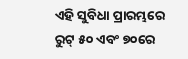ଏହି ସୁବିଧା ପ୍ରାରମ୍ଭରେ ରୁଟ୍ ୫୦ ଏବଂ ୭୦ରେ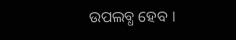ଉପଲବ୍ଧ ହେବ ।